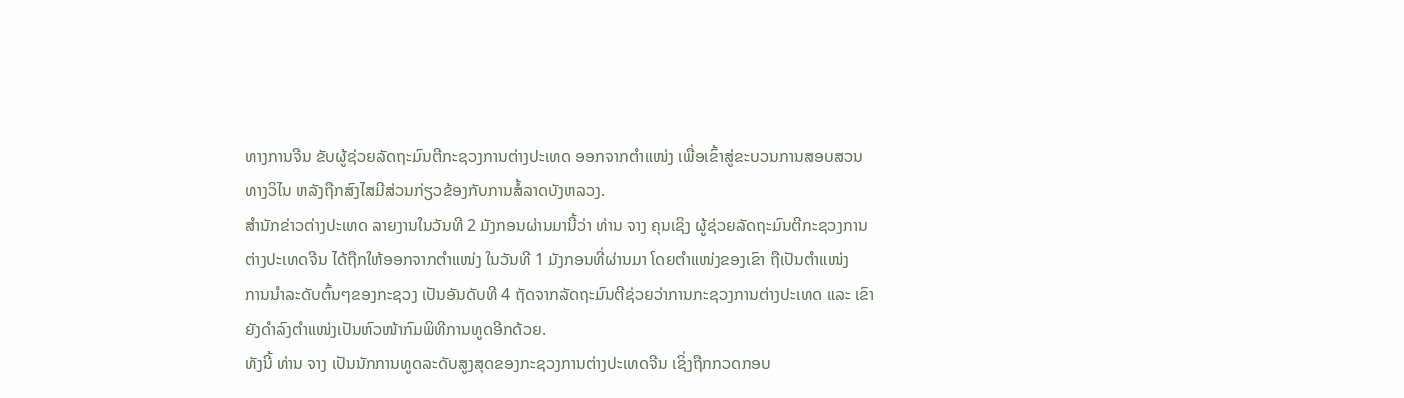ທາງການຈີນ ຂັບຜູ້ຊ່ວຍລັດຖະມົນຕີກະຊວງການຕ່າງປະເທດ ອອກຈາກຕຳແໜ່ງ ເພື່ອເຂົ້າສູ່ຂະບວນການສອບສວນ
ທາງວິໄນ ຫລັງຖືກສົງໄສມີສ່ວນກ່ຽວຂ້ອງກັບການສໍ້ລາດບັງຫລວງ.
ສຳນັກຂ່າວຕ່າງປະເທດ ລາຍງານໃນວັນທີ 2 ມັງກອນຜ່ານມານີ້ວ່າ ທ່ານ ຈາງ ຄຸນເຊິງ ຜູ້ຊ່ວຍລັດຖະມົນຕີກະຊວງການ
ຕ່າງປະເທດຈີນ ໄດ້ຖືກໃຫ້ອອກຈາກຕຳແໜ່ງ ໃນວັນທີ 1 ມັງກອນທີ່ຜ່ານມາ ໂດຍຕຳແໜ່ງຂອງເຂົາ ຖືເປັນຕຳແໜ່ງ
ການນຳລະດັບຕົ້ນໆຂອງກະຊວງ ເປັນອັນດັບທີ 4 ຖັດຈາກລັດຖະມົນຕີຊ່ວຍວ່າການກະຊວງການຕ່າງປະເທດ ແລະ ເຂົາ
ຍັງດຳລົງຕຳແໜ່ງເປັນຫົວໜ້າກົມພິທີການທູດອີກດ້ວຍ.
ທັງນີ້ ທ່ານ ຈາງ ເປັນນັກການທູດລະດັບສູງສຸດຂອງກະຊວງການຕ່າງປະເທດຈີນ ເຊິ່ງຖືກກວດກອບ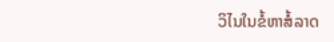ວິໄນໃນຂໍ້ຫາສໍ້ລາດ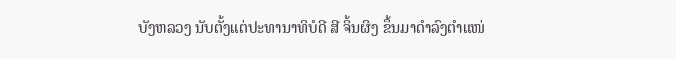ບັງຫລວງ ນັບຕັ້ງແຕ່ປະທານາທິບໍດີ ສີ ຈິ້ນຜິງ ຂຶ້ນມາດຳລົງຕຳແໜ່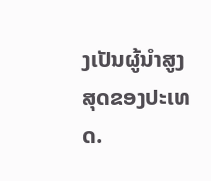ງເປັນຜູ້ນຳສູງສຸດຂອງປະເທດ.